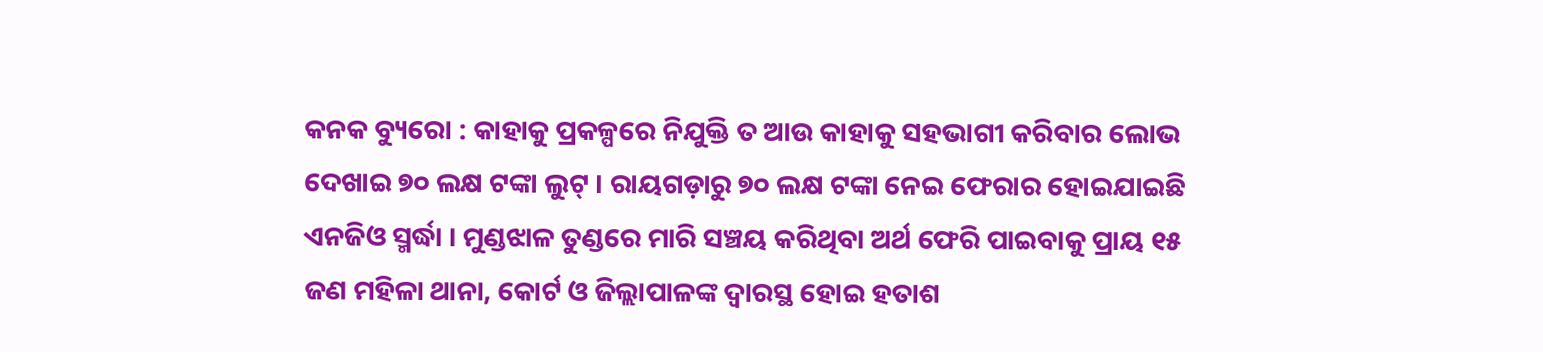କନକ ବ୍ୟୁରୋ : କାହାକୁ ପ୍ରକଳ୍ପରେ ନିଯୁକ୍ତି ତ ଆଉ କାହାକୁ ସହଭାଗୀ କରିବାର ଲୋଭ ଦେଖାଇ ୭୦ ଲକ୍ଷ ଟଙ୍କା ଲୁଟ୍ । ରାୟଗଡ଼ାରୁ ୭୦ ଲକ୍ଷ ଟଙ୍କା ନେଇ ଫେରାର ହୋଇଯାଇଛି ଏନଜିଓ ସ୍ମର୍ଦ୍ଧା । ମୁଣ୍ଡଝାଳ ତୁଣ୍ଡରେ ମାରି ସଞ୍ଚୟ କରିଥିବା ଅର୍ଥ ଫେରି ପାଇବାକୁ ପ୍ରାୟ ୧୫ ଜଣ ମହିଳା ଥାନା, କୋର୍ଟ ଓ ଜିଲ୍ଲାପାଳଙ୍କ ଦ୍ୱାରସ୍ଥ ହୋଇ ହତାଶ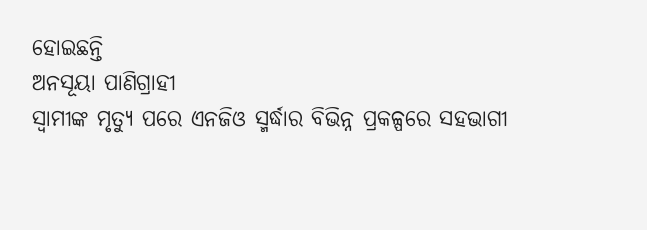ହୋଇଛନ୍ତି
ଅନସୂୟା ପାଣିଗ୍ରାହୀ
ସ୍ୱାମୀଙ୍କ ମୃତ୍ୟୁ ପରେ ଏନଜିଓ ସ୍ମର୍ଦ୍ଧାର ବିଭିନ୍ନ ପ୍ରକଳ୍ପରେ ସହଭାଗୀ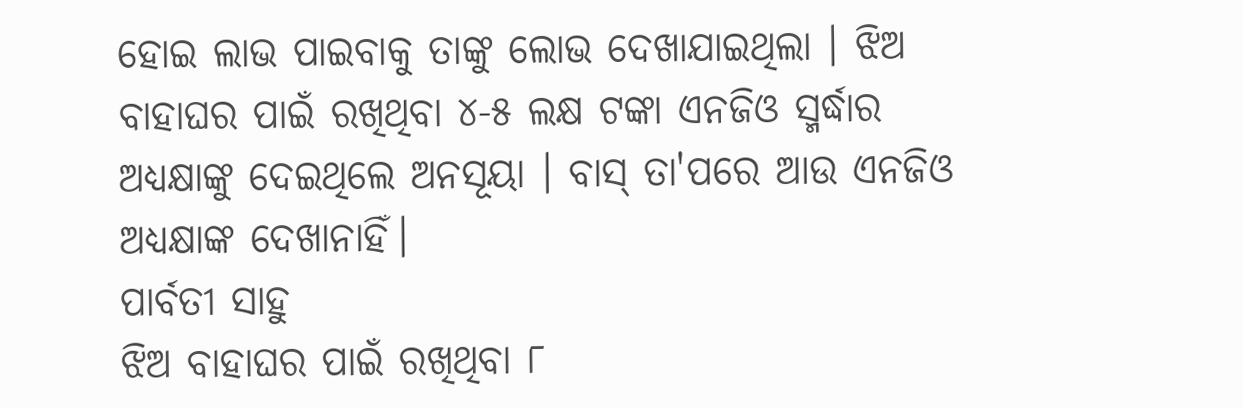ହୋଇ ଲାଭ ପାଇବାକୁ ତାଙ୍କୁ ଲୋଭ ଦେଖାଯାଇଥିଲା । ଝିଅ ବାହାଘର ପାଇଁ ରଖିଥିବା ୪-୫ ଲକ୍ଷ ଟଙ୍କା ଏନଜିଓ ସ୍ମର୍ଦ୍ଧାର ଅଧ୍ୟକ୍ଷାଙ୍କୁ ଦେଇଥିଲେ ଅନସୂୟା । ବାସ୍ ତା'ପରେ ଆଉ ଏନଜିଓ ଅଧ୍ୟକ୍ଷାଙ୍କ ଦେଖାନାହିଁ।
ପାର୍ବତୀ ସାହୁ
ଝିଅ ବାହାଘର ପାଇଁ ରଖିଥିବା ୮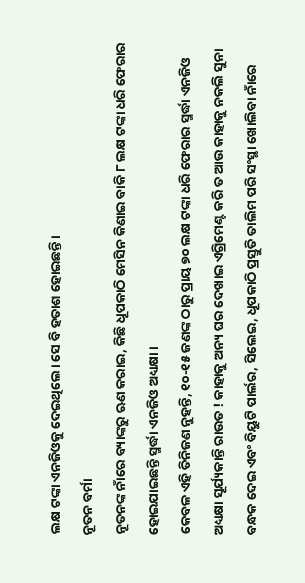ଲକ୍ଷ ଟଙ୍କା ଏନଜିଓକୁ ଦେଇଥିଲେ। ସେ ବି ହତାଶ ହୋଇଛନ୍ତି।
ନୂତନ ବର୍ମା
ନୂତନଙ୍କ ନାଁରେ ବ୍ୟାଙ୍କରୁ ଋଣ କରାଇ, କିଛି ଧୂପକାଠି ମେସିନ କିଣାଇ ବାକି ୮ ଲକ୍ଷ ଟଙ୍କା ଧରି ଫେରାର ହୋଇଯାଇଛନ୍ତି ସ୍ମର୍ଦ୍ଧା ଏନଜିଓ ଅଧ୍ୟକ୍ଷା ।
କେବଳ ଏହି ତିନିଜଣ ନୁହନ୍ତି, ୧୦-୧୫ ଜଣଙ୍କ ଠାରୁ ପ୍ରାୟ ୭୦ ଲକ୍ଷ ଟଙ୍କା ଧରି ଫେରାର ସ୍ମର୍ଦ୍ଧା ଏନଜିଓ ଅଧ୍ୟକ୍ଷା ସୂର୍ଯ୍ୟକାନ୍ତି ରାଉତ ! କାହାକୁ ଅନ୍ୟ ଘର ଦେଖାଇ ଏଗ୍ରିମେଣ୍ଟ କରି ତ ଆଉ କାହାକୁ ନକଲି ସୁନା ବନ୍ଧକ ଦେଇ ଏବଂ ବିୟୁଟି ପାର୍ଲର, ସିଲେଇ, ଧୂପକାଠି ପ୍ରସ୍ତୁତି ତାଲିମ ପରି ସଂସ୍ଥା ଖୋଲିବା ନାଁରେ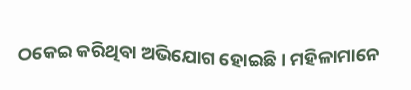ଠକେଇ କରିଥିବା ଅଭିଯୋଗ ହୋଇଛି । ମହିଳାମାନେ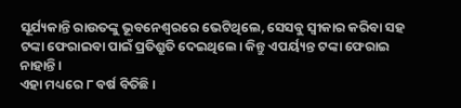ସୂର୍ଯ୍ୟକାନ୍ତି ରାଉତଙ୍କୁ ଭୂବନେଶ୍ୱରରେ ଭେଟିଥିଲେ, ସେସବୁ ସ୍ବୀକାର କରିବା ସହ ଟଙ୍କା ଫେରାଇବା ପାଇଁ ପ୍ରତିଶ୍ରୁତି ଦେଇଥିଲେ। କିନ୍ତୁ ଏପର୍ୟ୍ୟନ୍ତ ଟଙ୍କା ଫେରାଇ ନାହାନ୍ତି ।
ଏହା ମଧ୍ୟରେ ୮ ବର୍ଷ ବିତିଛି ।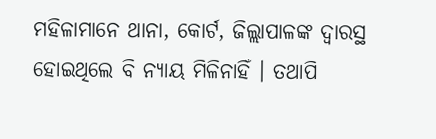ମହିଳାମାନେ ଥାନା, କୋର୍ଟ, ଜିଲ୍ଲାପାଳଙ୍କ ଦ୍ବାରସ୍ଥ ହୋଇଥିଲେ ବି ନ୍ୟାୟ ମିଳିନାହିଁ । ତଥାପି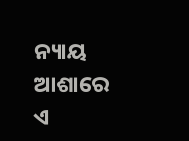ନ୍ୟାୟ ଆଶାରେ ଏ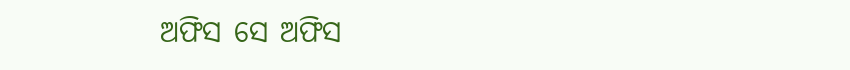ଅଫିସ ସେ ଅଫିସ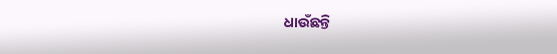ଧାଉଁଛନ୍ତି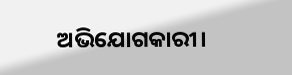ଅଭିଯୋଗକାରୀ।